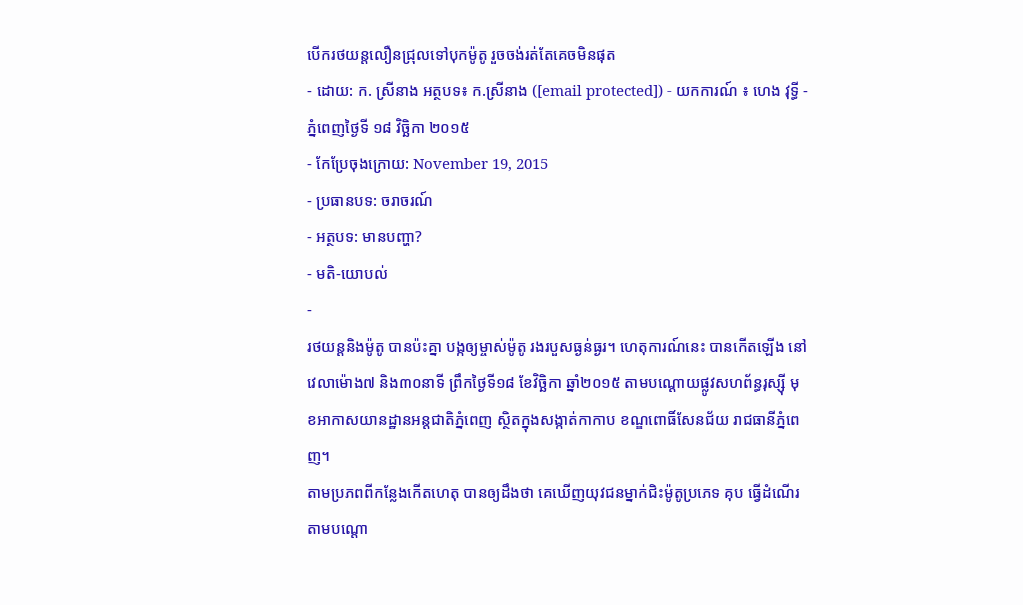បើករថយន្តលឿនជ្រុលទៅបុកម៉ូតូ រួចចង់រត់តែគេចមិនផុត
- ដោយ: ក. ស្រីនាង អត្ថបទ៖ ក.ស្រីនាង ([email protected]) - យកការណ៍ ៖ ហេង វុទ្ធី - ភ្នំពេញថ្ងៃទី ១៨ វិច្ឆិកា ២០១៥
- កែប្រែចុងក្រោយ: November 19, 2015
- ប្រធានបទ: ចរាចរណ៍
- អត្ថបទ: មានបញ្ហា?
- មតិ-យោបល់
-
រថយន្ដនិងម៉ូតូ បានប៉ះគ្នា បង្កឲ្យម្ចាស់ម៉ូតូ រងរបួសធ្ងន់ធ្ងរ។ ហេតុការណ៍នេះ បានកើតឡើង នៅវេលាម៉ោង៧ និង៣០នាទី ព្រឹកថ្ងៃទី១៨ ខែវិច្ឆិកា ឆ្នាំ២០១៥ តាមបណ្តោយផ្លូវសហព័ន្ធរុស្ស៊ី មុខអាកាសយានដ្ឋានអន្តជាតិភ្នំពេញ ស្ថិតក្នុងសង្កាត់កាកាប ខណ្ឌពោធិ៍សែនជ័យ រាជធានីភ្នំពេញ។
តាមប្រភពពីកន្លែងកើតហេតុ បានឲ្យដឹងថា គេឃើញយុវជនម្នាក់ជិះម៉ូតូប្រភេទ គុប ធ្វើដំណើរតាមបណ្តោ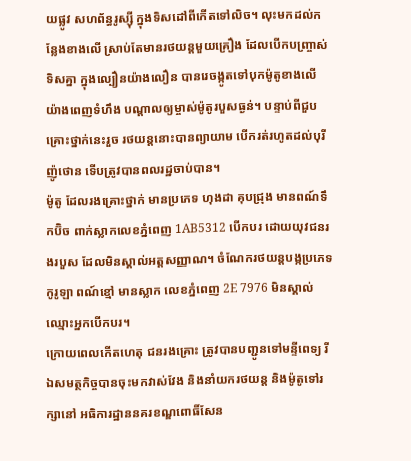យផ្លូវ សហព័ន្ធរូស្ស៊ី ក្នុងទិសដៅពីកើតទៅលិច។ លុះមកដល់កន្លែងខាងលើ ស្រាប់តែមានរថយន្តមួយគ្រឿង ដែលបើកបញ្រ្ចាស់ទិសគ្នា ក្នុងល្បឿនយ៉ាងលឿន បានរេចង្កូតទៅបុកម៉ូតូខាងលើ យ៉ាងពេញទំហឹង បណ្តាលឲ្យម្ចាស់ម៉ូតូរបួសធ្ងន់។ បន្ទាប់ពីជួបគ្រោះថ្នាក់នេះរួច រថយន្តនោះបានព្យាយាម បើករត់រហូតដល់បុរីញ៉ូថោន ទើបត្រូវបានពលរដ្ឋចាប់បាន។
ម៉ូតូ ដែលរងគ្រោះថ្នាក់ មានប្រភេទ ហុងដា គុបជ្រុង មានពណ៍ទឹកប៊ិច ពាក់ស្លាកលេខភ្នំពេញ 1AB5312 បើកបរ ដោយយុវជនរងរបួស ដែលមិនស្គាល់អត្តសញ្ញាណ។ ចំណែករថយន្តបង្កប្រភេទ កូរូឡា ពណ៍ខ្មៅ មានស្លាក លេខភ្នំពេញ 2E 7976 មិនស្គាល់ឈ្មោះអ្នកបើកបរ។
ក្រោយពេលកើតហេតុ ជនរងគ្រោះ ត្រូវបានបញ្ជូនទៅមន្ទីពេទ្យ រីឯសមត្ថកិច្ចបានចុះមកវាស់វែង និងនាំយករថយន្ត និងម៉ូតូទៅរក្សានៅ អធិការដ្ឋាននគរខណ្ឌពោធិ៍សែន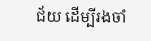ជ័យ ដើម្បីរងចាំ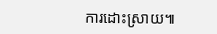ការដោះស្រាយ៕